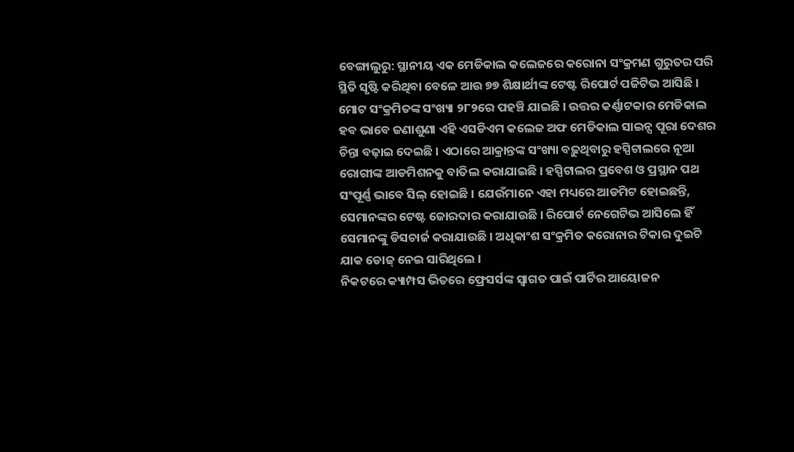ବେଙ୍ଗାଲୁରୁ: ସ୍ଥାନୀୟ ଏକ ମେଡିକାଲ କଲେଜରେ କରୋନା ସଂକ୍ରମଣ ଗୁରୁତର ପରି ସ୍ଥିତି ସୃଷ୍ଟି କରିଥିବା ବେଳେ ଆଉ ୭୭ ଶିକ୍ଷାର୍ଥୀଙ୍କ ଟେଷ୍ଟ ରିପୋର୍ଟ ପଜିଟିଭ ଆସିଛି । ମୋଟ ସଂକ୍ରମିତଙ୍କ ସଂଖ୍ୟା ୨୮୨ରେ ପହଞ୍ଚି ଯାଇଛି । ଉତ୍ତର କର୍ଣ୍ଣାଟକାର ମେଡିକାଲ ହବ ଭାବେ ଜଣାଶୁଣା ଏହି ଏସଡିଏମ କଲେଜ ଅଫ ମେଡିକାଲ ସାଇନ୍ସ ପୂରା ଦେଶର ଚିନ୍ତା ବଢ଼ାଇ ଦେଇଛି । ଏଠାରେ ଆକ୍ରାନ୍ତଙ୍କ ସଂଖ୍ୟା ବଢ଼ୁଥିବାରୁ ହସ୍ପିଟାଲରେ ନୂଆ ରୋଗୀଙ୍କ ଆଡମିଶନକୁ ବାତିଲ କରାଯାଇଛି । ହସ୍ପିଟାଲର ପ୍ରବେଶ ଓ ପ୍ରସ୍ଥାନ ପଥ ସଂପୂର୍ଣ୍ଣ ଭାବେ ସିଲ୍ ହୋଇଛି । ଯେଉଁମାନେ ଏହା ମଧ୍ୟରେ ଆଡମିଟ ହୋଇଛନ୍ତି, ସେମାନଙ୍କର ଟେଷ୍ଟ ଜୋରଦାର କରାଯାଉଛି । ରିପୋର୍ଟ ନେଗେଟିଭ ଆସିଲେ ହିଁ ସେମାନଙ୍କୁ ଡିସଚାର୍ଜ କରାଯାଉଛି । ଅଧିକାଂଶ ସଂକ୍ରମିତ କରୋନାର ଟିକାର ଦୁଇଟି ଯାକ ଡୋଜ୍ ନେଇ ସାରିଥିଲେ ।
ନିକଟରେ କ୍ୟାମ୍ପସ ଭିତରେ ଫ୍ରେସର୍ସଙ୍କ ସ୍ୱାଗତ ପାଇଁ ପାର୍ଟିର ଆୟୋଜନ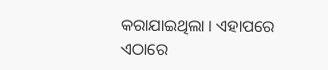କରାଯାଇଥିଲା । ଏହାପରେ ଏଠାରେ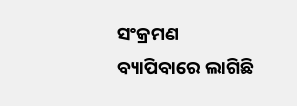ସଂକ୍ରମଣ ବ୍ୟାପିବାରେ ଲାଗିଛି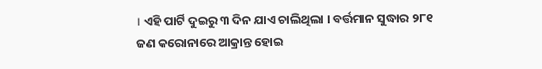। ଏହି ପାର୍ଟି ଦୁଇରୁ ୩ ଦିନ ଯାଏ ଚାଲିଥିଲା । ବର୍ତ୍ତମାନ ସୁଦ୍ଧାର ୨୮୧ ଜଣ କରୋନାରେ ଆକ୍ରାନ୍ତ ହୋଇ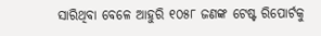ସାରିଥିବା ବେଳେ ଆହୁରି ୧୦୫୮ ଜଣଙ୍କ ଟେଷ୍ଟ ରିପୋର୍ଟକୁ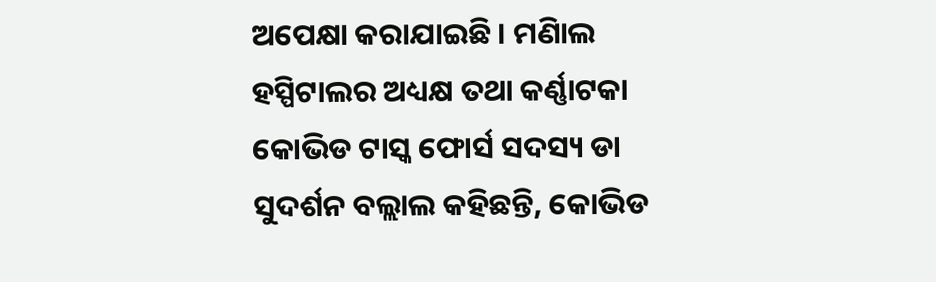ଅପେକ୍ଷା କରାଯାଇଛି । ମଣିାଲ ହସ୍ପିଟାଲର ଅଧ୍ୟକ୍ଷ ତଥା କର୍ଣ୍ଣାଟକା କୋଭିଡ ଟାସ୍କ ଫୋର୍ସ ସଦସ୍ୟ ଡା ସୁଦର୍ଶନ ବଲ୍ଲାଲ କହିଛନ୍ତି, କୋଭିଡ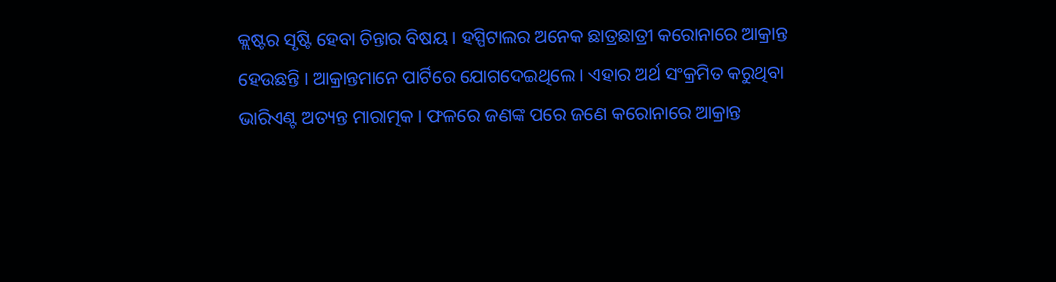କ୍ଲଷ୍ଟର ସୃଷ୍ଟି ହେବା ଚିନ୍ତାର ବିଷୟ । ହସ୍ପିଟାଲର ଅନେକ ଛାତ୍ରଛାତ୍ରୀ କରୋନାରେ ଆକ୍ରାନ୍ତ ହେଉଛନ୍ତି । ଆକ୍ରାନ୍ତମାନେ ପାର୍ଟିରେ ଯୋଗଦେଇଥିଲେ । ଏହାର ଅର୍ଥ ସଂକ୍ରମିତ କରୁଥିବା ଭାରିଏଣ୍ଟ ଅତ୍ୟନ୍ତ ମାରାତ୍ମକ । ଫଳରେ ଜଣଙ୍କ ପରେ ଜଣେ କରୋନାରେ ଆକ୍ରାନ୍ତ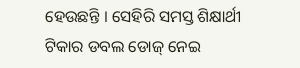ହେଉଛନ୍ତି । ସେହିରି ସମସ୍ତ ଶିକ୍ଷାର୍ଥୀ ଟିକାର ଡବଲ ଡୋଜ୍ ନେଇ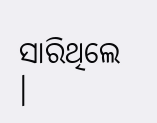ସାରିଥିଲେ ।